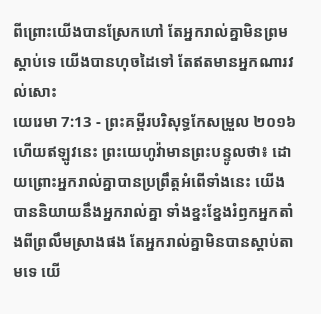ពីព្រោះយើងបានស្រែកហៅ តែអ្នករាល់គ្នាមិនព្រមស្តាប់ទេ យើងបានហុចដៃទៅ តែឥតមានអ្នកណារវល់សោះ
យេរេមា 7:13 - ព្រះគម្ពីរបរិសុទ្ធកែសម្រួល ២០១៦ ហើយឥឡូវនេះ ព្រះយេហូវ៉ាមានព្រះបន្ទូលថា៖ ដោយព្រោះអ្នករាល់គ្នាបានប្រព្រឹត្តអំពើទាំងនេះ យើងបាននិយាយនឹងអ្នករាល់គ្នា ទាំងខ្នះខ្នែងរំឭកអ្នកតាំងពីព្រលឹមស្រាងផង តែអ្នករាល់គ្នាមិនបានស្តាប់តាមទេ យើ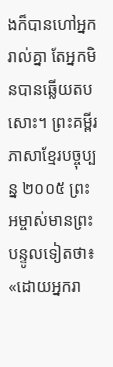ងក៏បានហៅអ្នករាល់គ្នា តែអ្នកមិនបានឆ្លើយតបសោះ។ ព្រះគម្ពីរភាសាខ្មែរបច្ចុប្បន្ន ២០០៥ ព្រះអម្ចាស់មានព្រះបន្ទូលទៀតថា៖ «ដោយអ្នករា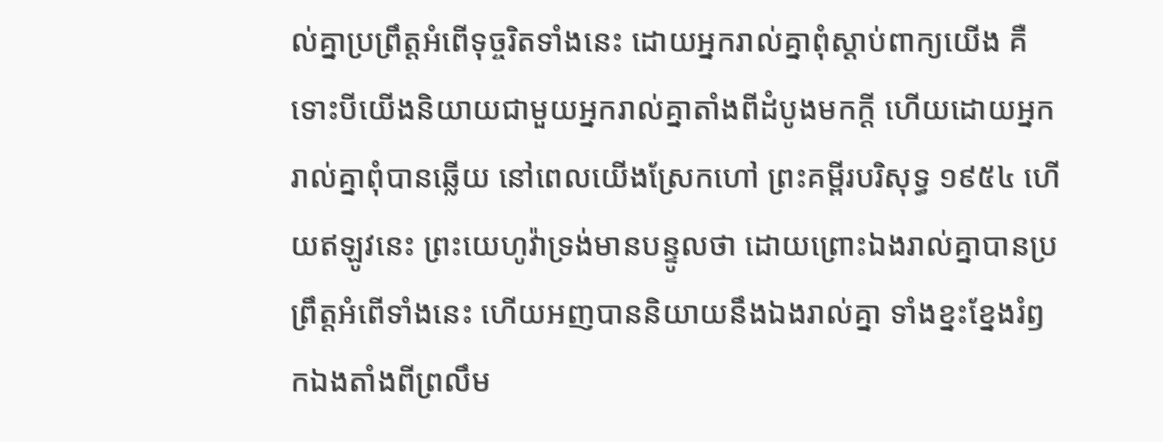ល់គ្នាប្រព្រឹត្តអំពើទុច្ចរិតទាំងនេះ ដោយអ្នករាល់គ្នាពុំស្ដាប់ពាក្យយើង គឺទោះបីយើងនិយាយជាមួយអ្នករាល់គ្នាតាំងពីដំបូងមកក្ដី ហើយដោយអ្នករាល់គ្នាពុំបានឆ្លើយ នៅពេលយើងស្រែកហៅ ព្រះគម្ពីរបរិសុទ្ធ ១៩៥៤ ហើយឥឡូវនេះ ព្រះយេហូវ៉ាទ្រង់មានបន្ទូលថា ដោយព្រោះឯងរាល់គ្នាបានប្រព្រឹត្តអំពើទាំងនេះ ហើយអញបាននិយាយនឹងឯងរាល់គ្នា ទាំងខ្នះខ្នែងរំឭកឯងតាំងពីព្រលឹម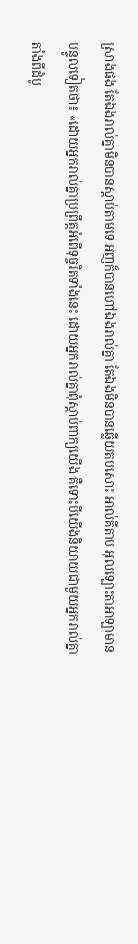ស្រាងផង តែឯងរាល់គ្នាមិនបានស្តាប់តាមទេ អញក៏បានហៅឯងរាល់គ្នា តែឯងមិនបានឆ្លើយតបសោះ អាល់គីតាប អុលឡោះតាអាឡាមានបន្ទូលទៀតថា៖ «ដោយអ្នករាល់គ្នាប្រព្រឹត្តអំពើទុច្ចរិតទាំងនេះ ដោយអ្នករាល់គ្នាពុំស្ដាប់ពាក្យយើង គឺទោះបីយើងនិយាយជាមួយអ្នករាល់គ្នាតាំងពីដំបូ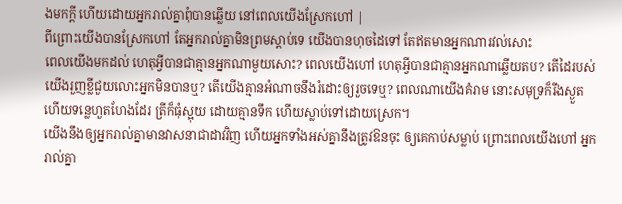ងមកក្ដី ហើយដោយអ្នករាល់គ្នាពុំបានឆ្លើយ នៅពេលយើងស្រែកហៅ |
ពីព្រោះយើងបានស្រែកហៅ តែអ្នករាល់គ្នាមិនព្រមស្តាប់ទេ យើងបានហុចដៃទៅ តែឥតមានអ្នកណារវល់សោះ
ពេលយើងមកដល់ ហេតុអ្វីបានជាគ្មានអ្នកណាមួយសោះ? ពេលយើងហៅ ហេតុអ្វីបានជាគ្មានអ្នកណាឆ្លើយតប? តើដៃរបស់យើងរួញខ្លីជួយលោះអ្នកមិនបានឬ? តើយើងគ្មានអំណាចនឹងរំដោះឲ្យរួចទេឬ? ពេលណាយើងគំរាម នោះសមុទ្រក៏រីងស្ងួត ហើយទន្លេហួតហែងដែរ ត្រីក៏ធុំស្អុយ ដោយគ្មានទឹក ហើយស្លាប់ទៅដោយស្រេក។
យើងនឹងឲ្យអ្នករាល់គ្នាមានវាសនាជាដាវវិញ ហើយអ្នកទាំងអស់គ្នានឹងត្រូវឱនចុះ ឲ្យគេកាប់សម្លាប់ ព្រោះពេលយើងហៅ អ្នករាល់គ្នា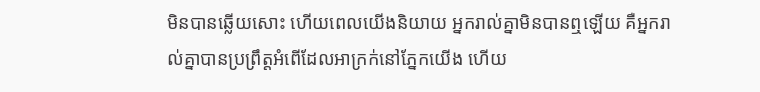មិនបានឆ្លើយសោះ ហើយពេលយើងនិយាយ អ្នករាល់គ្នាមិនបានឮឡើយ គឺអ្នករាល់គ្នាបានប្រព្រឹត្តអំពើដែលអាក្រក់នៅភ្នែកយើង ហើយ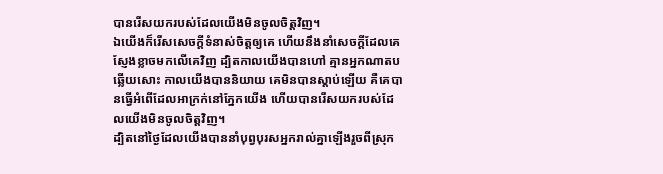បានរើសយករបស់ដែលយើងមិនចូលចិត្តវិញ។
ឯយើងក៏រើសសេចក្ដីទំនាស់ចិត្តឲ្យគេ ហើយនឹងនាំសេចក្ដីដែលគេស្ញែងខ្លាចមកលើគេវិញ ដ្បិតកាលយើងបានហៅ គ្មានអ្នកណាតបឆ្លើយសោះ កាលយើងបាននិយាយ គេមិនបានស្តាប់ឡើយ គឺគេបានធ្វើអំពើដែលអាក្រក់នៅភ្នែកយើង ហើយបានរើសយករបស់ដែលយើងមិនចូលចិត្តវិញ។
ដ្បិតនៅថ្ងៃដែលយើងបាននាំបុព្វបុរសអ្នករាល់គ្នាឡើងរួចពីស្រុក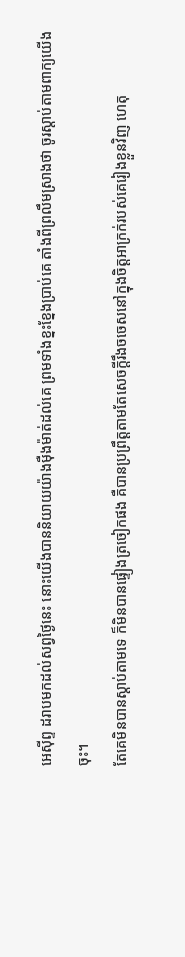អេស៊ីព្ទ ដរាបមកដល់សព្វថ្ងៃនេះ នោះយើងបាននិយាយយ៉ាងម៉ឺងម៉ាត់ដល់គេ ព្រមទាំងខ្នះខ្នែងប្រាប់គេ តាំងពីព្រលឹមស្រាងថា ចូរស្តាប់តាមពាក្យយើងចុះ។
តែគេមិនបានស្តាប់តាមទេ ក៏មិនបានផ្ទៀងត្រចៀកផង គឺបានប្រព្រឹត្តតាមតែសេចក្ដីរឹងចចេសនៅក្នុងចិត្តអាក្រក់របស់គេរៀងខ្លួនវិញ ហេតុ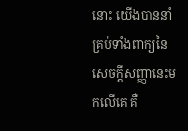នោះ យើងបាននាំគ្រប់ទាំងពាក្យនៃសេចក្ដីសញ្ញានេះមកលើគេ គឺ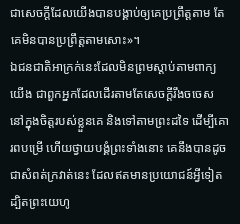ជាសេចក្ដីដែលយើងបានបង្គាប់ឲ្យគេប្រព្រឹត្តតាម តែគេមិនបានប្រព្រឹត្តតាមសោះ»។
ឯជនជាតិអាក្រក់នេះដែលមិនព្រមស្តាប់តាមពាក្យយើង ជាពួកអ្នកដែលដើរតាមតែសេចក្ដីរឹងចចេស នៅក្នុងចិត្តរបស់ខ្លួនគេ និងទៅតាមព្រះដទៃ ដើម្បីគោរពបម្រើ ហើយថ្វាយបង្គំព្រះទាំងនោះ គេនឹងបានដូចជាសំពត់ក្រវាត់នេះ ដែលឥតមានប្រយោជន៍អ្វីទៀត
ដ្បិតព្រះយេហូ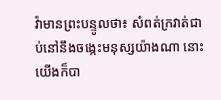វ៉ាមានព្រះបន្ទូលថា៖ សំពត់ក្រវាត់ជាប់នៅនឹងចង្កេះមនុស្សយ៉ាងណា នោះយើងក៏បា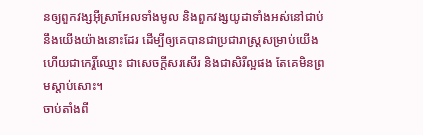នឲ្យពួកវង្សអ៊ីស្រាអែលទាំងមូល និងពួកវង្សយូដាទាំងអស់នៅជាប់នឹងយើងយ៉ាងនោះដែរ ដើម្បីឲ្យគេបានជាប្រជារាស្ត្រសម្រាប់យើង ហើយជាកេរ្តិ៍ឈ្មោះ ជាសេចក្ដីសរសើរ និងជាសិរីល្អផង តែគេមិនព្រមស្តាប់សោះ។
ចាប់តាំងពី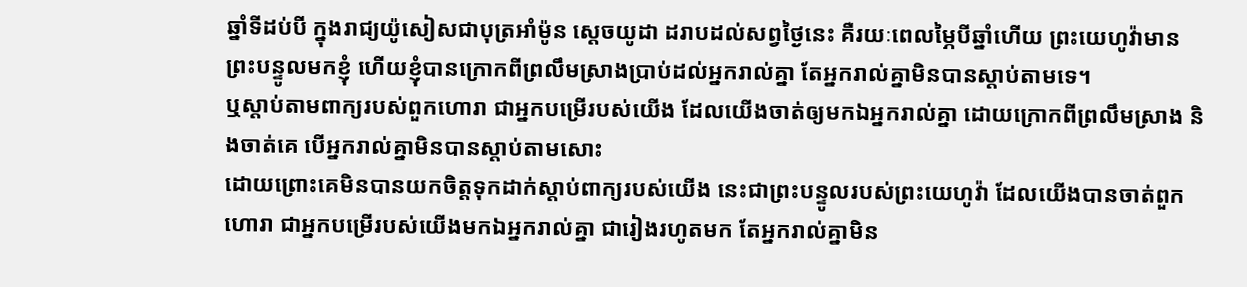ឆ្នាំទីដប់បី ក្នុងរាជ្យយ៉ូសៀសជាបុត្រអាំម៉ូន ស្តេចយូដា ដរាបដល់សព្វថ្ងៃនេះ គឺរយៈពេលម្ភៃបីឆ្នាំហើយ ព្រះយេហូវ៉ាមានព្រះបន្ទូលមកខ្ញុំ ហើយខ្ញុំបានក្រោកពីព្រលឹមស្រាងប្រាប់ដល់អ្នករាល់គ្នា តែអ្នករាល់គ្នាមិនបានស្តាប់តាមទេ។
ឬស្តាប់តាមពាក្យរបស់ពួកហោរា ជាអ្នកបម្រើរបស់យើង ដែលយើងចាត់ឲ្យមកឯអ្នករាល់គ្នា ដោយក្រោកពីព្រលឹមស្រាង និងចាត់គេ បើអ្នករាល់គ្នាមិនបានស្តាប់តាមសោះ
ដោយព្រោះគេមិនបានយកចិត្តទុកដាក់ស្តាប់ពាក្យរបស់យើង នេះជាព្រះបន្ទូលរបស់ព្រះយេហូវ៉ា ដែលយើងបានចាត់ពួកហោរា ជាអ្នកបម្រើរបស់យើងមកឯអ្នករាល់គ្នា ជារៀងរហូតមក តែអ្នករាល់គ្នាមិន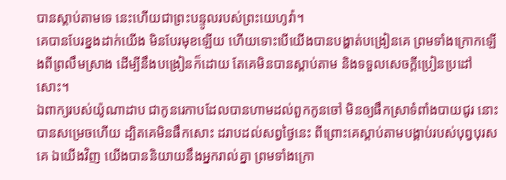បានស្តាប់តាមទេ នេះហើយជាព្រះបន្ទូលរបស់ព្រះយេហូវ៉ា។
គេបានបែរខ្នងដាក់យើង មិនបែរមុខឡើយ ហើយទោះបើយើងបានបង្ហាត់បង្រៀនគេ ព្រមទាំងក្រោកឡើងពីព្រលឹមស្រាង ដើម្បីនឹងបង្រៀនក៏ដោយ តែគេមិនបានស្តាប់តាម និងទទួលសេចក្ដីប្រៀនប្រដៅសោះ។
ឯពាក្យរបស់យ៉ូណាដាប ជាកូនរេកាបដែលបានហាមដល់ពួកកូនចៅ មិនឲ្យផឹកស្រាទំពាំងបាយជូរ នោះបានសម្រេចហើយ ដ្បិតគេមិនផឹកសោះ ដរាបដល់សព្វថ្ងៃនេះ ពីព្រោះគេស្តាប់តាមបង្គាប់របស់បុព្វបុរសគេ ឯយើងវិញ យើងបាននិយាយនឹងអ្នករាល់គ្នា ព្រមទាំងក្រោ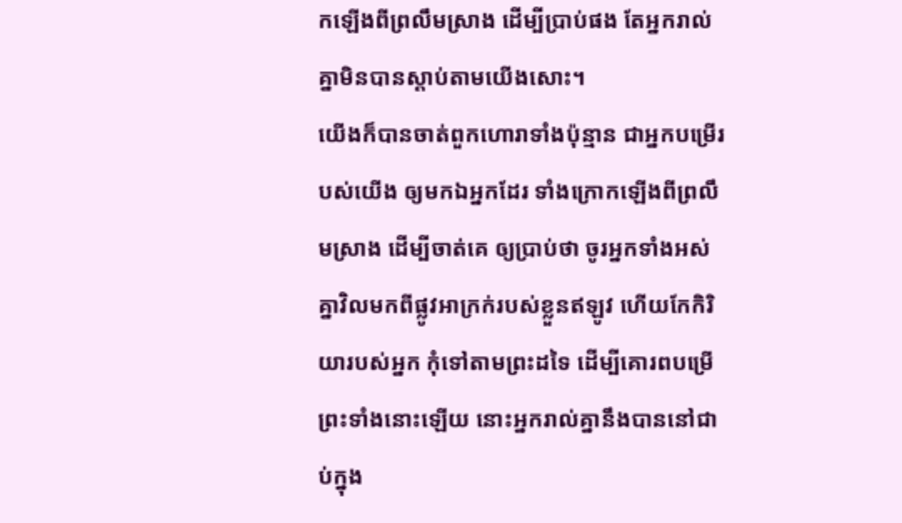កឡើងពីព្រលឹមស្រាង ដើម្បីប្រាប់ផង តែអ្នករាល់គ្នាមិនបានស្តាប់តាមយើងសោះ។
យើងក៏បានចាត់ពួកហោរាទាំងប៉ុន្មាន ជាអ្នកបម្រើរបស់យើង ឲ្យមកឯអ្នកដែរ ទាំងក្រោកឡើងពីព្រលឹមស្រាង ដើម្បីចាត់គេ ឲ្យប្រាប់ថា ចូរអ្នកទាំងអស់គ្នាវិលមកពីផ្លូវអាក្រក់របស់ខ្លួនឥឡូវ ហើយកែកិរិយារបស់អ្នក កុំទៅតាមព្រះដទៃ ដើម្បីគោរពបម្រើព្រះទាំងនោះឡើយ នោះអ្នករាល់គ្នានឹងបាននៅជាប់ក្នុង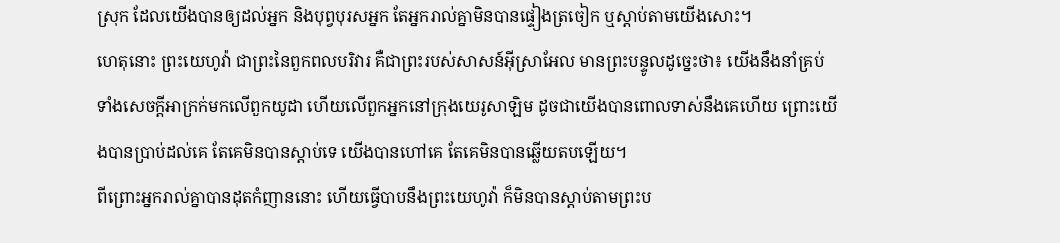ស្រុក ដែលយើងបានឲ្យដល់អ្នក និងបុព្វបុរសអ្នក តែអ្នករាល់គ្នាមិនបានផ្ទៀងត្រចៀក ឬស្តាប់តាមយើងសោះ។
ហេតុនោះ ព្រះយេហូវ៉ា ជាព្រះនៃពួកពលបរិវារ គឺជាព្រះរបស់សាសន៍អ៊ីស្រាអែល មានព្រះបន្ទូលដូច្នេះថា៖ យើងនឹងនាំគ្រប់ទាំងសេចក្ដីអាក្រក់មកលើពួកយូដា ហើយលើពួកអ្នកនៅក្រុងយេរូសាឡិម ដូចជាយើងបានពោលទាស់នឹងគេហើយ ព្រោះយើងបានប្រាប់ដល់គេ តែគេមិនបានស្តាប់ទេ យើងបានហៅគេ តែគេមិនបានឆ្លើយតបឡើយ។
ពីព្រោះអ្នករាល់គ្នាបានដុតកំញាននោះ ហើយធ្វើបាបនឹងព្រះយេហូវ៉ា ក៏មិនបានស្តាប់តាមព្រះប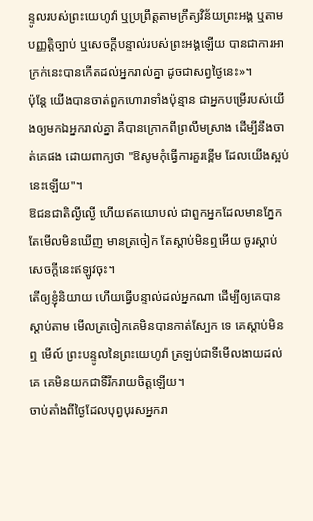ន្ទូលរបស់ព្រះយេហូវ៉ា ឬប្រព្រឹត្តតាមក្រឹត្យវិន័យព្រះអង្គ ឬតាមបញ្ញត្តិច្បាប់ ឬសេចក្ដីបន្ទាល់របស់ព្រះអង្គឡើយ បានជាការអាក្រក់នេះបានកើតដល់អ្នករាល់គ្នា ដូចជាសព្វថ្ងៃនេះ»។
ប៉ុន្តែ យើងបានចាត់ពួកហោរាទាំងប៉ុន្មាន ជាអ្នកបម្រើរបស់យើងឲ្យមកឯអ្នករាល់គ្នា គឺបានក្រោកពីព្រលឹមស្រាង ដើម្បីនឹងចាត់គេផង ដោយពាក្យថា "ឱសូមកុំធ្វើការគួរខ្ពើម ដែលយើងស្អប់នេះឡើយ"។
ឱជនជាតិល្ងីល្ងើ ហើយឥតយោបល់ ជាពួកអ្នកដែលមានភ្នែក តែមើលមិនឃើញ មានត្រចៀក តែស្តាប់មិនឮអើយ ចូរស្តាប់សេចក្ដីនេះឥឡូវចុះ។
តើឲ្យខ្ញុំនិយាយ ហើយធ្វើបន្ទាល់ដល់អ្នកណា ដើម្បីឲ្យគេបានស្តាប់តាម មើលត្រចៀកគេមិនបានកាត់ស្បែក ទេ គេស្តាប់មិនឮ មើល៍ ព្រះបន្ទូលនៃព្រះយេហូវ៉ា ត្រឡប់ជាទីមើលងាយដល់គេ គេមិនយកជាទីរីករាយចិត្តឡើយ។
ចាប់តាំងពីថ្ងៃដែលបុព្វបុរសអ្នករា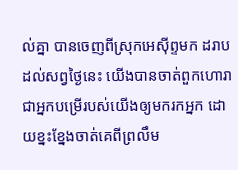ល់គ្នា បានចេញពីស្រុកអេស៊ីព្ទមក ដរាបដល់សព្វថ្ងៃនេះ យើងបានចាត់ពួកហោរា ជាអ្នកបម្រើរបស់យើងឲ្យមករកអ្នក ដោយខ្នះខ្នែងចាត់គេពីព្រលឹម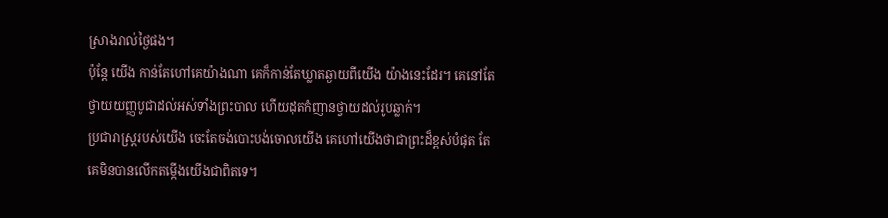ស្រាងរាល់ថ្ងៃផង។
ប៉ុន្ដែ យើង កាន់តែហៅគេយ៉ាងណា គេក៏កាន់តែឃ្លាតឆ្ងាយពីយើង យ៉ាងនេះដែរ។ គេនៅតែថ្វាយយញ្ញបូជាដល់អស់ទាំងព្រះបាល ហើយដុតកំញានថ្វាយដល់រូបឆ្លាក់។
ប្រជារាស្ត្ររបស់យើង ចេះតែចង់បោះបង់ចោលយើង គេហៅយើងថាជាព្រះដ៏ខ្ពស់បំផុត តែគេមិនបានលើកតម្កើងយើងជាពិតទេ។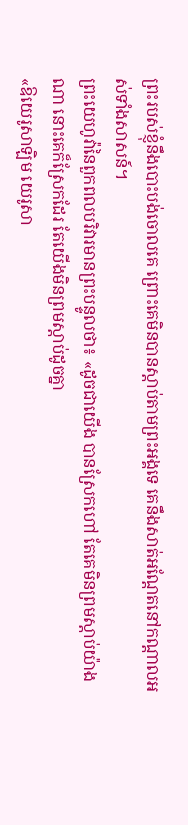ព្រះរបស់ខ្ញុំនឹងបោះបង់ចោលគេ ព្រោះគេមិនបានស្តាប់តាមព្រះអង្គទេ គេនឹងសាត់អណ្តែតនៅកណ្ដាលអស់ទាំងសាសន៍។
ព្រះយេហូវ៉ានៃពួកពលបរិវារមានព្រះបន្ទូលថា៖ «ដូចជាយើង បានស្រែកហៅ តែគេមិនព្រមស្តាប់យ៉ាងណា នោះគេក៏ស្រែកដែរ តែយើងមិនព្រមស្តាប់ដូចគ្នា
«ឱយេរូសាឡិម យេរូសា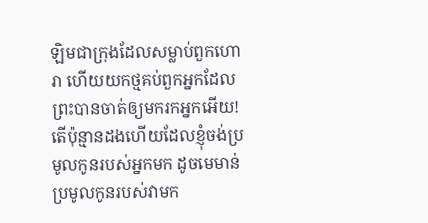ឡិមជាក្រុងដែលសម្លាប់ពួកហោរា ហើយយកថ្មគប់ពួកអ្នកដែលព្រះបានចាត់ឲ្យមករកអ្នកអើយ! តើប៉ុន្មានដងហើយដែលខ្ញុំចង់ប្រមូលកូនរបស់អ្នកមក ដូចមេមាន់ប្រមូលកូនរបស់វាមក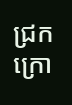ជ្រកក្រោ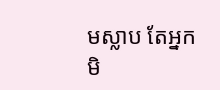មស្លាប តែអ្នកមិ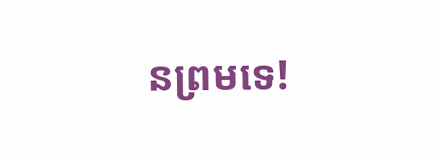នព្រមទេ!